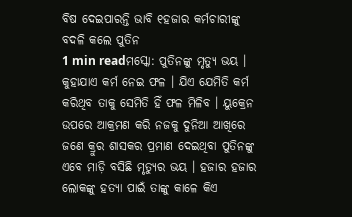ବିଷ ଦେଇପାରନ୍ତି ଭାବି ୧ହଜାର କର୍ମଚାରୀଙ୍କୁ ବଦଳି କଲେ ପୁତିନ
1 min readମସ୍କୋ: ପୁତିନଙ୍କୁ ମୃତ୍ୟୁ ଭୟ । କୁହାଯାଏ କର୍ମ ନେଇ ଫଳ । ଯିଏ ଯେମିତି କର୍ମ କରିଥିବ ତାକୁ ସେମିତି ହିଁ ଫଳ ମିଳିବ । ୟୁକ୍ରେନ ଉପରେ ଆକ୍ରମଣ କରି ନଜକୁ ଦୁନିଆ ଆଖିରେ ଜଣେ କ୍ରୁର ଶାସକର ପ୍ରମାଣ ଦେଇଥିବା ପୁତିନଙ୍କୁ ଏବେ ମାଡ଼ି ବସିଛି ମୃତ୍ୟୁର ଭୟ । ହଜାର ହଜାର ଲୋକଙ୍କୁ ହତ୍ୟା ପାଇଁ ତାଙ୍କୁ କାଳେ କିଏ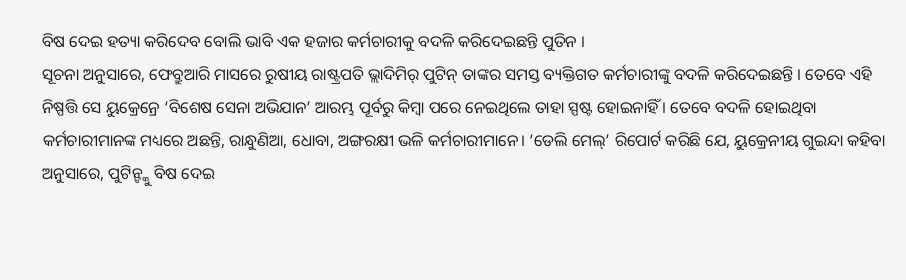ବିଷ ଦେଇ ହତ୍ୟା କରିଦେବ ବୋଲି ଭାବି ଏକ ହଜାର କର୍ମଚାରୀକୁ ବଦଳି କରିଦେଇଛନ୍ତି ପୁତିନ ।
ସୂଚନା ଅନୁସାରେ, ଫେବ୍ରୁଆରି ମାସରେ ରୁଷୀୟ ରାଷ୍ଟ୍ରପତି ଭ୍ଲାଦିମିର୍ ପୁଟିନ୍ ତାଙ୍କର ସମସ୍ତ ବ୍ୟକ୍ତିଗତ କର୍ମଚାରୀଙ୍କୁ ବଦଳି କରିଦେଇଛନ୍ତି । ତେବେ ଏହି ନିଷ୍ପତ୍ତି ସେ ୟୁକ୍ରେନ୍ରେ ‘ବିଶେଷ ସେନା ଅଭିଯାନ’ ଆରମ୍ଭ ପୂର୍ବରୁ କିମ୍ବା ପରେ ନେଇଥିଲେ ତାହା ସ୍ପଷ୍ଟ ହୋଇନାହିଁ । ତେବେ ବଦଳି ହୋଇଥିବା କର୍ମଚାରୀମାନଙ୍କ ମଧ୍ୟରେ ଅଛନ୍ତି, ରାନ୍ଧୁଣିଆ, ଧୋବା, ଅଙ୍ଗରକ୍ଷୀ ଭଳି କର୍ମଚାରୀମାନେ। ‘ଡେଲି ମେଲ୍’ ରିପୋର୍ଟ କରିଛି ଯେ, ୟୁକ୍ରେନୀୟ ଗୁଇନ୍ଦା କହିବା ଅନୁସାରେ, ପୁଟିନ୍ଙ୍କୁ ବିଷ ଦେଇ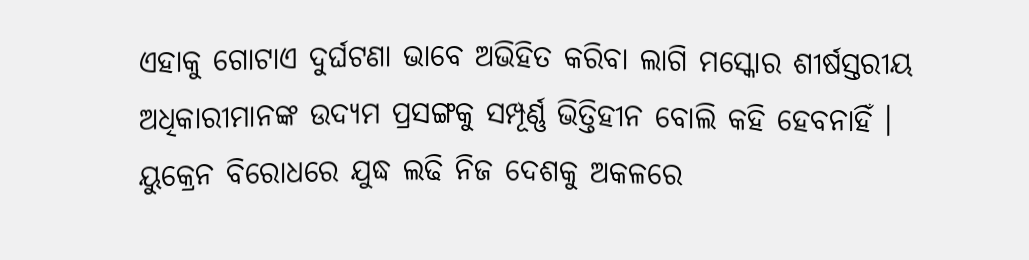ଏହାକୁ ଗୋଟାଏ ଦୁର୍ଘଟଣା ଭାବେ ଅଭିହିତ କରିବା ଲାଗି ମସ୍କୋର ଶୀର୍ଷସ୍ତରୀୟ ଅଧିକାରୀମାନଙ୍କ ଉଦ୍ୟମ ପ୍ରସଙ୍ଗକୁ ସମ୍ପୂର୍ଣ୍ଣ ଭିତ୍ତିହୀନ ବୋଲି କହି ହେବନାହିଁ ।
ୟୁକ୍ରେନ ବିରୋଧରେ ଯୁଦ୍ଧ ଲଢି ନିଜ ଦେଶକୁ ଅକଳରେ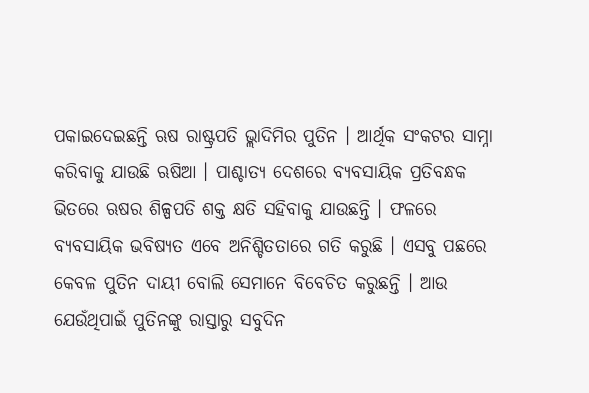ପକାଇଦେଇଛନ୍ତି ଋଷ ରାଷ୍ଟ୍ରପତି ଭ୍ଲାଦିମିର ପୁତିନ । ଆର୍ଥିକ ସଂକଟର ସାମ୍ନା କରିବାକୁ ଯାଉଛି ଋଷିଆ । ପାଶ୍ଚାତ୍ୟ ଦେଶରେ ବ୍ୟବସାୟିକ ପ୍ରତିବନ୍ଧକ ଭିତରେ ଋଷର ଶିଳ୍ପପତି ଶକ୍ତ କ୍ଷତି ସହିବାକୁ ଯାଉଛନ୍ତି । ଫଳରେ ବ୍ୟବସାୟିକ ଭବିଷ୍ୟତ ଏବେ ଅନିଶ୍ଚିତତାରେ ଗତି କରୁଛି । ଏସବୁ ପଛରେ କେବଳ ପୁତିନ ଦାୟୀ ବୋଲି ସେମାନେ ବିବେଚିତ କରୁଛନ୍ତି । ଆଉ ଯେଉଁଥିପାଇଁ ପୁତିନଙ୍କୁ ରାସ୍ତାରୁ ସବୁଦିନ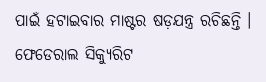ପାଇଁ ହଟାଇବାର ମାଷ୍ଟର ଷଡ଼ଯନ୍ତ୍ର ରଚିଛନ୍ତି ।
ଫେଡେରାଲ ସିକ୍ୟୁରିଟ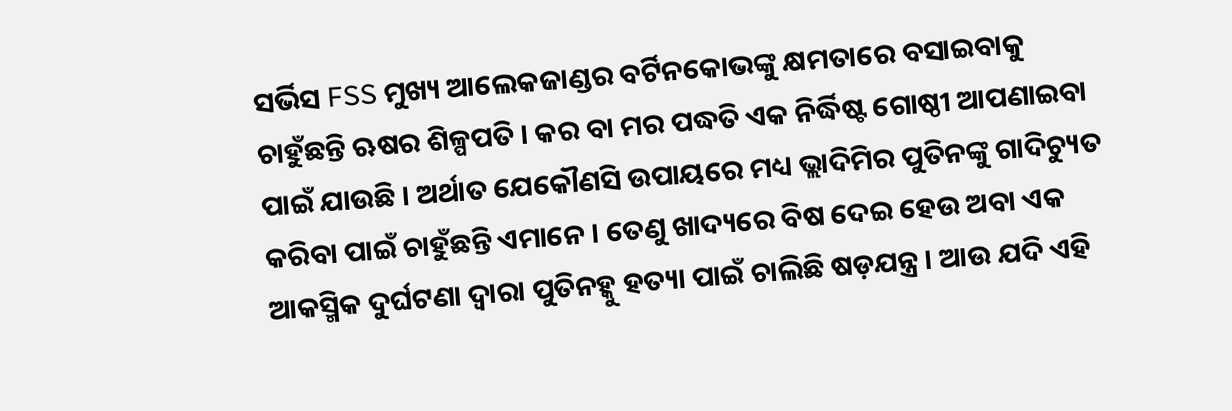ସର୍ଭିସ FSS ମୁଖ୍ୟ ଆଲେକଜାଣ୍ଡର ବର୍ଟିନକୋଭଙ୍କୁ କ୍ଷମତାରେ ବସାଇବାକୁ ଚାହୁଁଛନ୍ତି ଋଷର ଶିଳ୍ପପତି । କର ବା ମର ପଦ୍ଧତି ଏକ ନିର୍ଦ୍ଧିଷ୍ଟ ଗୋଷ୍ଠୀ ଆପଣାଇବା ପାଇଁ ଯାଉଛି । ଅର୍ଥାତ ଯେକୌଣସି ଉପାୟରେ ମଧ୍ୟ ଭ୍ଲାଦିମିର ପୁତିନଙ୍କୁ ଗାଦିଚ୍ୟୁତ କରିବା ପାଇଁ ଚାହୁଁଛନ୍ତି ଏମାନେ । ତେଣୁ ଖାଦ୍ୟରେ ବିଷ ଦେଇ ହେଉ ଅବା ଏକ ଆକସ୍ମିକ ଦୁର୍ଘଟଣା ଦ୍ୱାରା ପୁତିନହ୍କୁ ହତ୍ୟା ପାଇଁ ଚାଲିଛି ଷଡ଼ଯନ୍ତ୍ର । ଆଉ ଯଦି ଏହି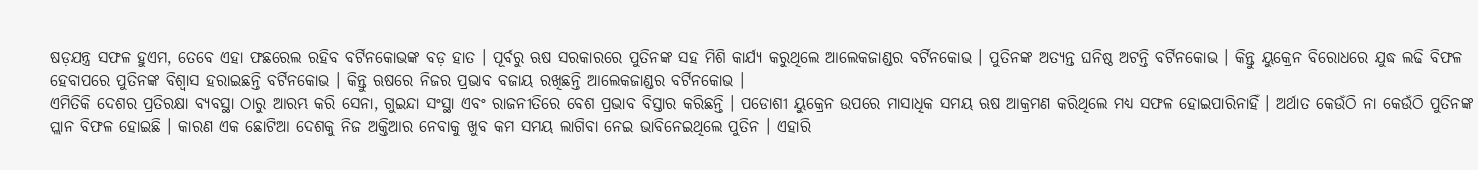ଷଡ଼ଯନ୍ତ୍ର ସଫଳ ହୁଏମ, ତେବେ ଏହା ଫଛରେଲ ରହିବ ବର୍ଟିନକୋଭଙ୍କ ବଡ଼ ହାତ । ପୂର୍ବରୁ ଋଷ ସରକାରରେ ପୁତିନଙ୍କ ସହ ମିଶି କାର୍ଯ୍ୟ କରୁଥିଲେ ଆଲେକଜାଣ୍ଡର ବର୍ଟିନକୋଭ । ପୁତିନଙ୍କ ଅତ୍ୟନ୍ତ ଘନିଷ୍ଠ ଅଟନ୍ତି ବର୍ଟିନକୋଭ । କିନ୍ତୁ ୟୁକ୍ରେନ ବିରୋଧରେ ଯୁଦ୍ଧ ଲଢି ବିଫଳ ହେବାପରେ ପୁତିନଙ୍କ ବିଶ୍ୱାସ ହରାଇଛନ୍ତି ବର୍ଟିନକୋଭ । କିନ୍ତୁ ଋଷରେ ନିଜର ପ୍ରଭାବ ବଜାୟ ରଖିଛନ୍ତି ଆଲେକଜାଣ୍ଡର ବର୍ଟିନକୋଭ ।
ଏମିତିକି ଦେଶର ପ୍ରତିରକ୍ଷା ବ୍ୟବସ୍ଥା ଠାରୁ ଆରମ୍ଭ କରି ସେନା, ଗୁଇନ୍ଦା ସଂସ୍ଥା ଏବଂ ରାଜନୀତିରେ ବେଶ ପ୍ରଭାବ ବିସ୍ତାର କରିଛନ୍ତି । ପଡୋଶୀ ୟୁକ୍ରେନ ଉପରେ ମାସାଧିକ ସମୟ ଋଷ ଆକ୍ରମଣ କରିଥିଲେ ମଧ୍ୟ ସଫଳ ହୋଇପାରିନାହିଁ । ଅର୍ଥାତ କେଉଁଠି ନା କେଉଁଠି ପୁତିନଙ୍କ ପ୍ଲାନ ବିଫଳ ହୋଇଛି । କାରଣ ଏକ ଛୋଟିଆ ଦେଶକୁ ନିଜ ଅକ୍ତିଆର ନେବାକୁ ଖୁବ କମ ସମୟ ଲାଗିବା ନେଇ ଭାବିନେଇଥିଲେ ପୁତିନ । ଏହାରି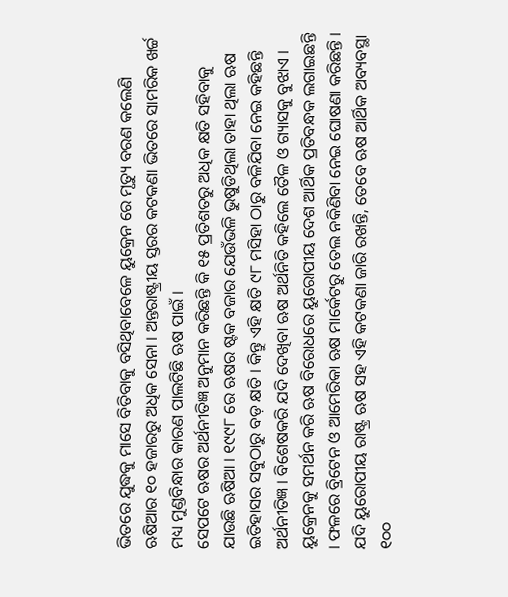ଭିତରେ ଯୁଦ୍ଧକୁ ମାସେ ବିତିବାକୁ ବସିଥିବାବେଳେ ୟୁକ୍ରେନ ରେ ମୃତ୍ୟୁ ବରଣ କଲେଣି ଋଷିଆର ୧୦ ହଜାରରୁ ଅଧିକ ସେନା । ଅନ୍ତରାଷ୍ଟ୍ରୀୟ ସ୍ତରର କଟକଣା ଭିତରେ ସାମରିକ ଖର୍ଚ୍ଚ ମଧ୍ୟ ମୁଣ୍ଡବିନ୍ଧାର କାରଣ ପାଲଟିଛି ଋଷ ପାଇଁ ।
ସେପଟେ ଋଷର ଅର୍ଥନୀତିଜ୍ଞ ଅନୁମାନ କରିଛନ୍ତି କି ୧୫ ପ୍ରତିଶତରୁ ଅଧିକ କ୍ଷତି ସହିବାକୁ ଯାଉଛି ଋଷିଆ । ୧୯୯୮ ରେ ଋଷର ଷ୍ଟକ ବଜାର ଯେଉଁଭଳି ଭୁଷୁଡିଥିଲା ତାହା ଥିଲା ଋଷ ଇତିହାସର ସବୁଠାରୁ ବଡ଼ କ୍ଷତି । କିନ୍ତୁ ଏହି କ୍ଷତି ୯୮ ମସିହା ଠାରୁ ବଳିଯିବା ନେଇ କହିଛନ୍ତି ଅର୍ଥନୀତିଜ୍ଞ । ବିଶେଷକରି ଯଦି ଦେଖିବା ଋଷ ଅର୍ଥନିତି କହିଲେ ତୈଳ ଓ ଗ୍ୟାସକୁ ବୁଝାଏ । ୟୁକ୍ରେନକୁ ସମର୍ଥନ କରି ଋଷ ବିରୋଧରେ ୟୁରୋପୀୟ ଦେଶ ଆର୍ଥିକ ପ୍ରତିବନ୍ଧକ ଲଗାଇଛନ୍ତି । ଫଳରେ ବ୍ରିଟେନ ଓ ଆମେରିକା ଋଷ ମାର୍କେଟରୁ ତେଲ ନକିଣିବା ନେଇ ଘୋଷଣା କରିଛନ୍ତି । ଯଦି ୟୁରୋପୀୟ ରାଷ୍ଟ୍ର ଋଷ ସହ ଏହି କଟକଣା ଜାରି ରଖନ୍ତି, ତେବେ ଋଷ ଆର୍ଥିକ ଅବ୍ୟବସ୍ଥା ୧୦୦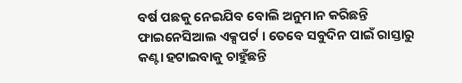ବର୍ଷ ପଛକୁ ନେଇଯିବ ବୋଲି ଅନୁମାନ କରିଛନ୍ତି ଫାଇନେସିଆଲ ଏକ୍ସପର୍ଟ । ତେବେ ସବୁଦିନ ପାଇଁ ରାସ୍ତାରୁ କଣ୍ଟା ହଟାଇବାକୁ ଚାହୁଁଛନ୍ତି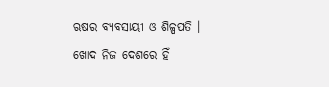ଋଷର ବ୍ୟବସାୟୀ ଓ ଶିଳ୍ପପତି । ଖୋଦ ନିଜ ଦେଶରେ ହିଁ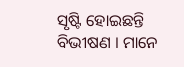ସୃଷ୍ଟି ହୋଇଛନ୍ତି ବିଭୀଷଣ । ମାନେ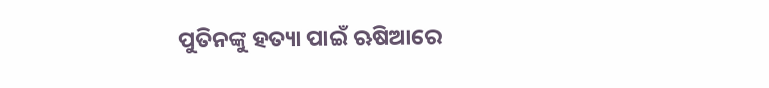ପୁତିନଙ୍କୁ ହତ୍ୟା ପାଇଁ ଋଷିଆରେ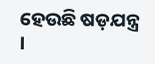ହେଉଛି ଷଡ଼ଯନ୍ତ୍ର ।